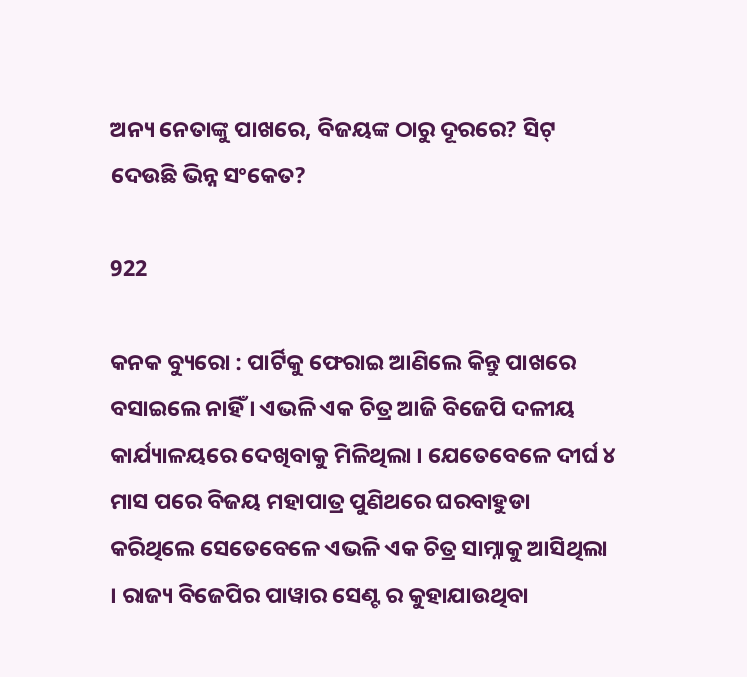ଅନ୍ୟ ନେତାଙ୍କୁ ପାଖରେ, ବିଜୟଙ୍କ ଠାରୁ ଦୂରରେ? ସିଟ୍ ଦେଉଛି ଭିନ୍ନ ସଂକେତ?

922

କନକ ବ୍ୟୁରୋ : ପାର୍ଟିକୁ ଫେରାଇ ଆଣିଲେ କିନ୍ତୁ ପାଖରେ ବସାଇଲେ ନାହିଁ । ଏଭଳି ଏକ ଚିତ୍ର ଆଜି ବିଜେପି ଦଳୀୟ କାର୍ଯ୍ୟାଳୟରେ ଦେଖିବାକୁ ମିଳିଥିଲା । ଯେତେବେଳେ ଦୀର୍ଘ ୪ ମାସ ପରେ ବିଜୟ ମହାପାତ୍ର ପୁଣିଥରେ ଘରବାହୁଡା କରିଥିଲେ ସେତେବେଳେ ଏଭଳି ଏକ ଚିତ୍ର ସାମ୍ନାକୁ ଆସିଥିଲା । ରାଜ୍ୟ ବିଜେପିର ପାୱାର ସେଣ୍ଟ ର କୁହାଯାଉଥିବା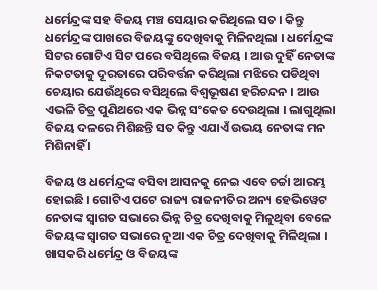ଧର୍ମେନ୍ଦ୍ରଙ୍କ ସହ ବିଜୟ ମଞ୍ଚ ସେୟାର କରିଥିଲେ ସତ । କିନ୍ତୁ ଧର୍ମେନ୍ଦ୍ରଙ୍କ ପାଖରେ ବିଜୟଙ୍କୁ ଦେଖିବାକୁ ମିଳିନଥିଲା । ଧର୍ମେନ୍ଦ୍ରଙ୍କ ସିଟର ଗୋଟିଏ ସିଟ ପରେ ବସିଥିଲେ ବିଜୟ । ଆଉ ଦୁହିଁ ନେତାଙ୍କ ନିକଟତାକୁ ଦୂରତାରେ ପରିବର୍ତ୍ତନ କରିଥିଲା ମଝିରେ ପଡିଥିବା ଚେୟାର ଯେଉଁଥିରେ ବସିଥିଲେ ବିଶ୍ୱଭୂଷଣ ହରିଚନ୍ଦନ । ଆଉ ଏଭଳି ଚିତ୍ର ପୁଣିଥରେ ଏକ ଭିନ୍ନ ସଂକେତ ଦେଉଥିଲା । ଲାଗୁଥିଲା ବିଜୟ ଦଳରେ ମିଶିଛନ୍ତି ସତ କିନ୍ତୁ ଏଯାଏଁ ଉଭୟ ନେତାଙ୍କ ମନ ମିଶିନାହିଁ ।

ବିଜୟ ଓ ଧର୍ମେନ୍ଦ୍ରଙ୍କ ବସିବା ଆସନକୁ ନେଇ ଏବେ ଚର୍ଚ୍ଚା ଆରମ୍ଭ ହୋଇଛି । ଗୋଟିଏ ପଟେ ରାଜ୍ୟ ରାଜନୀତିର ଅନ୍ୟ ହେଭିୱେଟ ନେତାଙ୍କ ସ୍ୱାଗତ ସଭାରେ ଭିନ୍ନ ଚିତ୍ର ଦେଖିବାକୁ ମିଳୁଥିବା ବେଳେ ବିଜୟଙ୍କ ସ୍ୱାଗତ ସଭାରେ ନୂଆ ଏକ ଚିତ୍ର ଦେଖିବାକୁ ମିଳିଥିଲା । ଖାସକରି ଧର୍ମେନ୍ଦ୍ର ଓ ବିଜୟଙ୍କ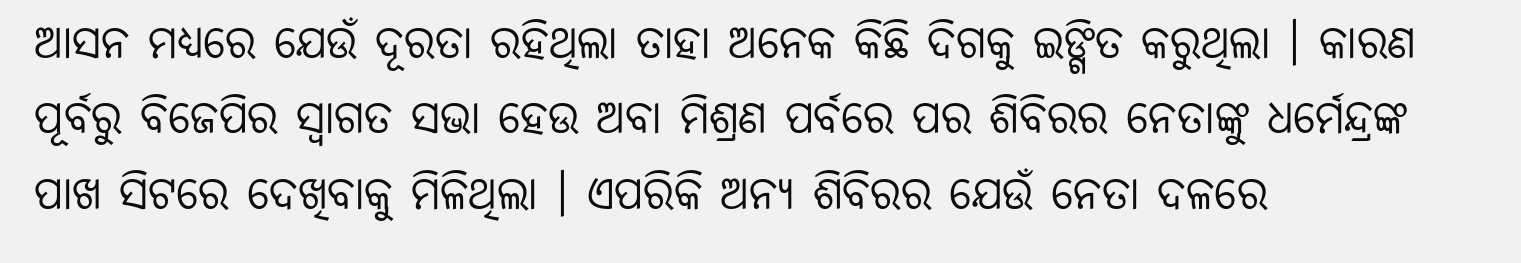ଆସନ ମଧ୍ୟରେ ଯେଉଁ ଦୂରତା ରହିଥିଲା ତାହା ଅନେକ କିଛି ଦିଗକୁ ଇଙ୍ଗିତ କରୁଥିଲା । କାରଣ ପୂର୍ବରୁ ବିଜେପିର ସ୍ୱାଗତ ସଭା ହେଉ ଅବା ମିଶ୍ରଣ ପର୍ବରେ ପର ଶିବିରର ନେତାଙ୍କୁ ଧର୍ମେନ୍ଦ୍ରଙ୍କ ପାଖ ସିଟରେ ଦେଖିବାକୁ ମିଳିଥିଲା । ଏପରିକି ଅନ୍ୟ ଶିବିରର ଯେଉଁ ନେତା ଦଳରେ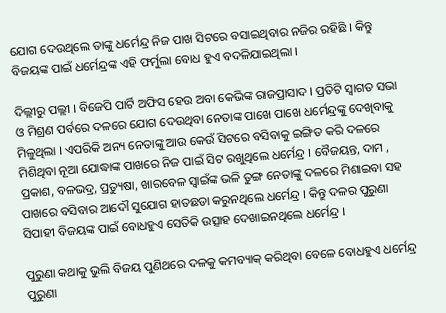ଯୋଗ ଦେଉଥିଲେ ତାଙ୍କୁ ଧର୍ମେନ୍ଦ୍ର ନିଜ ପାଖ ସିଟରେ ବସାଇଥିବାର ନଜିର ରହିଛି । କିନ୍ତୁ ବିଜୟଙ୍କ ପାଇଁ ଧର୍ମେନ୍ଦ୍ରଙ୍କ ଏହି ଫର୍ମୁଲା ବୋଧ ହୁଏ ବଦଳିଯାଇଥିଲା ।

ଦିଲ୍ଲୀରୁ ପଲ୍ଲୀ । ବିଜେପି ପାର୍ଟି ଅଫିସ ହେଉ ଅବା କେଭିଙ୍କ ରାଜପ୍ରାସାଦ । ପ୍ରତିଟି ସ୍ୱାଗତ ସଭା ଓ ମିଶ୍ରଣ ପର୍ବରେ ଦଳରେ ଯୋଗ ଦେଉଥିବା ନେତାଙ୍କ ପାଖେ ପାଖେ ଧର୍ମେନ୍ଦ୍ରଙ୍କୁ ଦେଖିବାକୁ ମିଳୁଥିଲା । ଏପରିକି ଅନ୍ୟ ନେତାଙ୍କୁ ଆଉ କେଉଁ ସିଟରେ ବସିବାକୁ ଇଙ୍ଗିତ କରି ଦଳରେ ମିଶିଥିବା ନୂଆ ଯୋଦ୍ଧାଙ୍କ ପାଖରେ ନିଜ ପାଇଁ ସିଟ ରଖୁଥିଲେ ଧର୍ମେନ୍ଦ୍ର । ବୈଜୟନ୍ତ, ଦାମ , ପ୍ରକାଶ, ବଳଭଦ୍ର, ପ୍ରତ୍ୟୁଷା, ଖାରବେଳ ସ୍ୱାଇଁଙ୍କ ଭଳି ତୁଙ୍ଗ ନେତାଙ୍କୁ ଦଳରେ ମିଶାଇବା ସହ ପାଖରେ ବସିବାର ଆଦୌ ସୁଯୋଗ ହାତଛଡା କରୁନଥିଲେ ଧର୍ମେନ୍ଦ୍ର । କିନ୍ତୁ ଦଳର ପୁରୁଣା ସିପାହୀ ବିଜୟଙ୍କ ପାଇଁ ବୋଧହୁଏ ସେତିକି ଉତ୍ସାହ ଦେଖାଇନଥିଲେ ଧର୍ମେନ୍ଦ୍ର ।

ପୁରୁଣା କଥାକୁ ଭୁଲି ବିଜୟ ପୁଣିଥରେ ଦଳକୁ କମବ୍ୟାକ୍ କରିଥିବା ବେଳେ ବୋଧହୁଏ ଧର୍ମେନ୍ଦ୍ର ପୁରୁଣା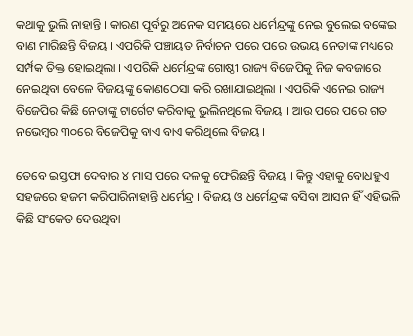କଥାକୁ ଭୁଲି ନାହାନ୍ତି । କାରଣ ପୂର୍ବରୁ ଅନେକ ସମୟରେ ଧର୍ମେନ୍ଦ୍ରଙ୍କୁ ନେଇ ବୁଲେଇ ବଙ୍କେଇ ବାଣ ମାରିଛନ୍ତି ବିଜୟ । ଏପରିକି ପଞ୍ଚାୟତ ନିର୍ବାଚନ ପରେ ପରେ ଉଭୟ ନେତାଙ୍କ ମଧ୍ୟରେ ସର୍ମ୍ପକ ତିକ୍ତ ହୋଇଥିଲା । ଏପରିକି ଧର୍ମେନ୍ଦ୍ରଙ୍କ ଗୋଷ୍ଠୀ ରାଜ୍ୟ ବିଜେପିକୁ ନିଜ କବଜାରେ ନେଇଥିବା ବେଳେ ବିଜୟଙ୍କୁ କୋଣଠେସା କରି ରଖାଯାଇଥିଲା । ଏପରିକି ଏନେଇ ରାଜ୍ୟ ବିଜେପିର କିଛି ନେତାଙ୍କୁ ଟାର୍ଗେଟ କରିବାକୁ ଭୁଲିନଥିଲେ ବିଜୟ । ଆଉ ପରେ ପରେ ଗତ ନଭେମ୍ବର ୩୦ରେ ବିଜେପିକୁ ବାଏ ବାଏ କରିଥିଲେ ବିଜୟ ।

ତେବେ ଇସ୍ତଫା ଦେବାର ୪ ମାସ ପରେ ଦଳକୁ ଫେରିଛନ୍ତି ବିଜୟ । କିନ୍ତୁ ଏହାକୁ ବୋଧହୁଏ ସହଜରେ ହଜମ କରିପାରିନାହାନ୍ତି ଧର୍ମେନ୍ଦ୍ର । ବିଜୟ ଓ ଧର୍ମେନ୍ଦ୍ରଙ୍କ ବସିବା ଆସନ ହିଁ ଏହିଭଳି କିଛି ସଂକେତ ଦେଉଥିବା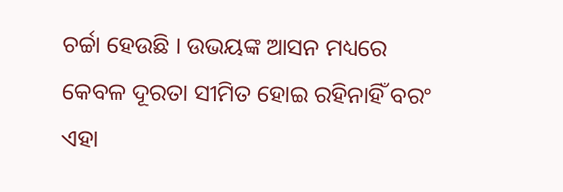ଚର୍ଚ୍ଚା ହେଉଛି । ଉଭୟଙ୍କ ଆସନ ମଧ୍ୟରେ କେବଳ ଦୂରତା ସୀମିତ ହୋଇ ରହିନାହିଁ ବରଂ ଏହା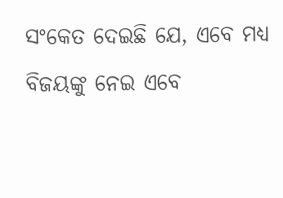ସଂକେତ ଦେଇଛି ଯେ, ଏବେ ମଧ୍ୟ ବିଜୟଙ୍କୁ ନେଇ ଏବେ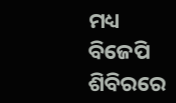ମଧ୍ୟ ବିଜେପି ଶିବିରରେ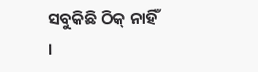ସବୁକିଛି ଠିକ୍ ନାହିଁ ।